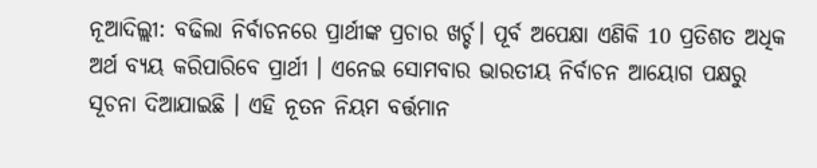ନୂଆଦିଲ୍ଲୀ: ବଢିଲା ନିର୍ବାଚନରେ ପ୍ରାର୍ଥୀଙ୍କ ପ୍ରଚାର ଖର୍ଚ୍ଚ। ପୂର୍ବ ଅପେକ୍ଷା ଏଣିକି 10 ପ୍ରତିଶତ ଅଧିକ ଅର୍ଥ ବ୍ୟୟ କରିପାରିବେ ପ୍ରାର୍ଥୀ । ଏନେଇ ସୋମବାର ଭାରତୀୟ ନିର୍ବାଚନ ଆୟୋଗ ପକ୍ଷରୁ ସୂଚନା ଦିଆଯାଇଛି । ଏହି ନୂତନ ନିୟମ ବର୍ତ୍ତମାନ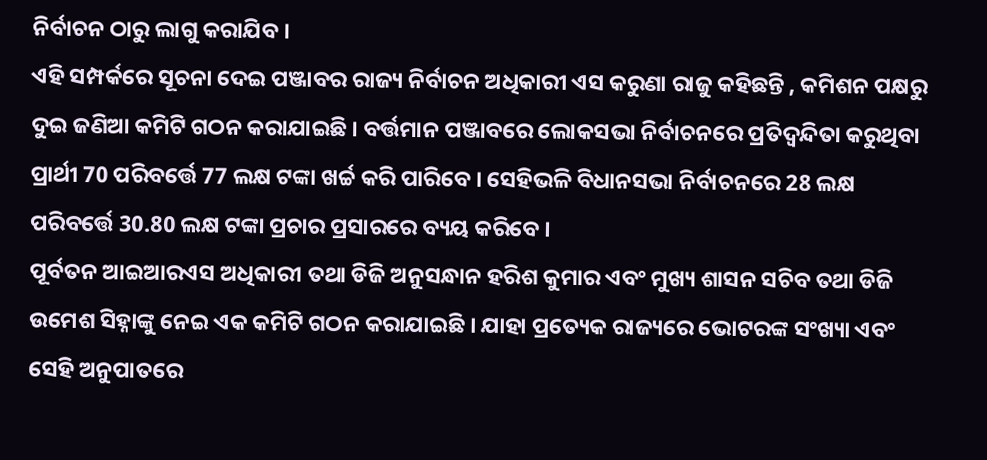ନିର୍ବାଚନ ଠାରୁ ଲାଗୁ କରାଯିବ ।
ଏହି ସମ୍ପର୍କରେ ସୂଚନା ଦେଇ ପଞ୍ଜାବର ରାଜ୍ୟ ନିର୍ବାଚନ ଅଧିକାରୀ ଏସ କରୁଣା ରାଜୁ କହିଛନ୍ତି , କମିଶନ ପକ୍ଷରୁ ଦୁଇ ଜଣିଆ କମିଟି ଗଠନ କରାଯାଇଛି । ବର୍ତ୍ତମାନ ପଞ୍ଜାବରେ ଲୋକସଭା ନିର୍ବାଚନରେ ପ୍ରତିଦ୍ବନ୍ଦିତା କରୁଥିବା ପ୍ରାର୍ଥୀ 70 ପରିବର୍ତ୍ତେ 77 ଲକ୍ଷ ଟଙ୍କା ଖର୍ଚ୍ଚ କରି ପାରିବେ । ସେହିଭଳି ବିଧାନସଭା ନିର୍ବାଚନରେ 28 ଲକ୍ଷ ପରିବର୍ତ୍ତେ 30.80 ଲକ୍ଷ ଟଙ୍କା ପ୍ରଚାର ପ୍ରସାରରେ ବ୍ୟୟ କରିବେ ।
ପୂର୍ବତନ ଆଇଆରଏସ ଅଧିକାରୀ ତଥା ଡିଜି ଅନୁସନ୍ଧାନ ହରିଶ କୁମାର ଏବଂ ମୁଖ୍ୟ ଶାସନ ସଚିବ ତଥା ଡିଜି ଉମେଶ ସିହ୍ନାଙ୍କୁ ନେଇ ଏକ କମିଟି ଗଠନ କରାଯାଇଛି । ଯାହା ପ୍ରତ୍ୟେକ ରାଜ୍ୟରେ ଭୋଟରଙ୍କ ସଂଖ୍ୟା ଏବଂ ସେହି ଅନୁପାତରେ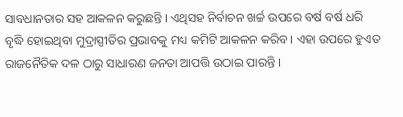ସାବଧାନତାର ସହ ଆକଳନ କରୁଛନ୍ତି । ଏଥିସହ ନିର୍ବାଚନ ଖର୍ଚ୍ଚ ଉପରେ ବର୍ଷ ବର୍ଷ ଧରି ବୃଦ୍ଧି ହୋଇଥିବା ମୁଦ୍ରାସ୍ପୀତିର ପ୍ରଭାବକୁ ମଧ୍ୟ କମିଟି ଆକଳନ କରିବ । ଏହା ଉପରେ ହୁଏତ ରାଜନୈତିକ ଦଳ ଠାରୁ ସାଧାରଣ ଜନତା ଆପତ୍ତି ଉଠାଇ ପାରନ୍ତି ।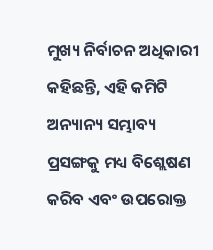ମୁଖ୍ୟ ନିର୍ବାଚନ ଅଧିକାରୀ କହିଛନ୍ତି, ଏହି କମିଟି ଅନ୍ୟାନ୍ୟ ସମ୍ଭାବ୍ୟ ପ୍ରସଙ୍ଗକୁ ମଧ୍ୟ ବିଶ୍ଲେଷଣ କରିବ ଏବଂ ଉପରୋକ୍ତ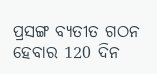ପ୍ରସଙ୍ଗ ବ୍ୟତୀତ ଗଠନ ହେବାର 120 ଦିନ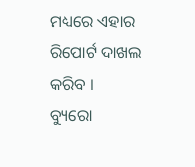ମଧ୍ୟରେ ଏହାର ରିପୋର୍ଟ ଦାଖଲ କରିବ ।
ବ୍ୟୁରୋ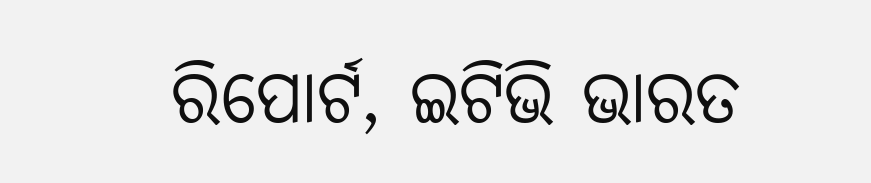ରିପୋର୍ଟ, ଇଟିଭି ଭାରତ